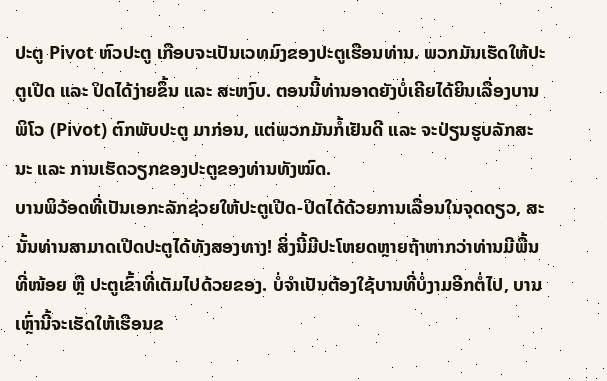ປະຕູ Pivot ຫົວປະຕູ ເກືອບຈະເປັນເວທມົງຂອງປະຕູເຮືອນທ່ານ. ພວກມັນເຮັດໃຫ້ປະຕູເປີດ ແລະ ປິດໄດ້ງ່າຍຂຶ້ນ ແລະ ສະຫງົບ. ຕອນນີ້ທ່ານອາດຍັງບໍ່ເຄີຍໄດ້ຍິນເລື່ອງບານພິໂວ (Pivot) ຕົກພັບປະຕູ ມາກ່ອນ, ແຕ່ພວກມັນກໍ້ເຢັນດີ ແລະ ຈະປ່ຽນຮູບລັກສະນະ ແລະ ການເຮັດວຽກຂອງປະຕູຂອງທ່ານທັງໝົດ.
ບານພິວ້ອດທີ່ເປັນເອກະລັກຊ່ວຍໃຫ້ປະຕູເປີດ-ປິດໄດ້ດ້ວຍການເລື່ອນໃນຈຸດດຽວ, ສະນັ້ນທ່ານສາມາດເປີດປະຕູໄດ້ທັງສອງທາງ! ສິ່ງນີ້ມີປະໂຫຍດຫຼາຍຖ້າຫາກວ່າທ່ານມີພື້ນທີ່ໜ້ອຍ ຫຼື ປະຕູເຂົ້າທີ່ເຕັມໄປດ້ວຍຂອງ. ບໍ່ຈໍາເປັນຕ້ອງໃຊ້ບານທີ່ບໍ່ງາມອີກຕໍ່ໄປ, ບານເຫຼົ່ານີ້ຈະເຮັດໃຫ້ເຮືອນຂ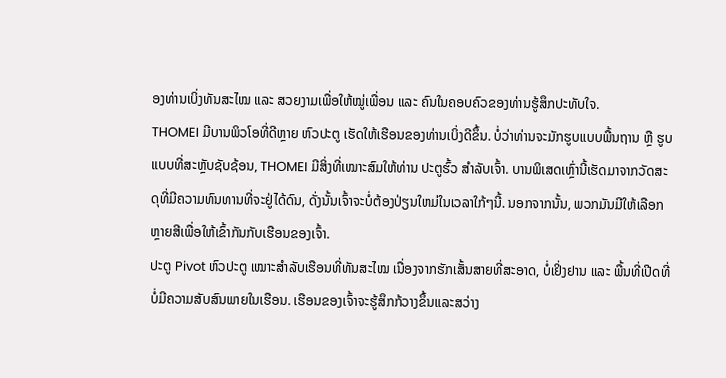ອງທ່ານເບິ່ງທັນສະໄໝ ແລະ ສວຍງາມເພື່ອໃຫ້ໝູ່ເພື່ອນ ແລະ ຄົນໃນຄອບຄົວຂອງທ່ານຮູ້ສຶກປະທັບໃຈ.
THOMEI ມີບານພິວໂອທີ່ດີຫຼາຍ ຫົວປະຕູ ເຮັດໃຫ້ເຮືອນຂອງທ່ານເບິ່ງດີຂຶ້ນ. ບໍ່ວ່າທ່ານຈະມັກຮູບແບບພື້ນຖານ ຫຼື ຮູບແບບທີ່ສະຫຼັບຊັບຊ້ອນ, THOMEI ມີສິ່ງທີ່ເໝາະສົມໃຫ້ທ່ານ ປະຕູຮົ້ວ ສໍາລັບເຈົ້າ. ບານພິເສດເຫຼົ່ານີ້ເຮັດມາຈາກວັດສະດຸທີ່ມີຄວາມທົນທານທີ່ຈະຢູ່ໄດ້ດົນ, ດັ່ງນັ້ນເຈົ້າຈະບໍ່ຕ້ອງປ່ຽນໃຫມ່ໃນເວລາໃກ້ໆນີ້. ນອກຈາກນັ້ນ, ພວກມັນມີໃຫ້ເລືອກຫຼາຍສີເພື່ອໃຫ້ເຂົ້າກັນກັບເຮືອນຂອງເຈົ້າ.
ປະຕູ Pivot ຫົວປະຕູ ເໝາະສຳລັບເຮືອນທີ່ທັນສະໄໝ ເນື່ອງຈາກຮັກເສັ້ນສາຍທີ່ສະອາດ, ບໍ່ເຢິ່ງຢານ ແລະ ພື້ນທີ່ເປີດທີ່ບໍ່ມີຄວາມສັບສົນພາຍໃນເຮືອນ. ເຮືອນຂອງເຈົ້າຈະຮູ້ສຶກກ້ວາງຂຶ້ນແລະສວ່າງ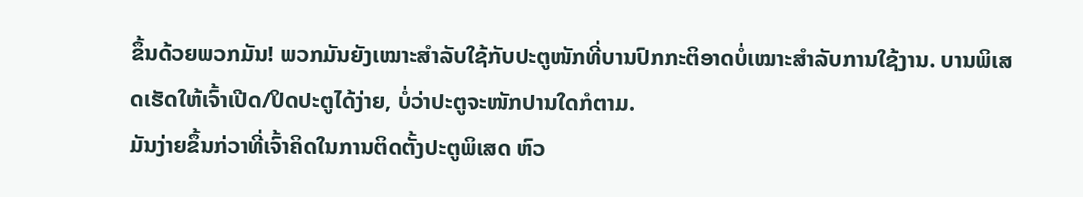ຂຶ້ນດ້ວຍພວກມັນ! ພວກມັນຍັງເໝາະສຳລັບໃຊ້ກັບປະຕູໜັກທີ່ບານປົກກະຕິອາດບໍ່ເໝາະສຳລັບການໃຊ້ງານ. ບານພິເສດເຮັດໃຫ້ເຈົ້າເປີດ/ປິດປະຕູໄດ້ງ່າຍ, ບໍ່ວ່າປະຕູຈະໜັກປານໃດກໍຕາມ.
ມັນງ່າຍຂຶ້ນກ່ວາທີ່ເຈົ້າຄິດໃນການຕິດຕັ້ງປະຕູພິເສດ ຫົວ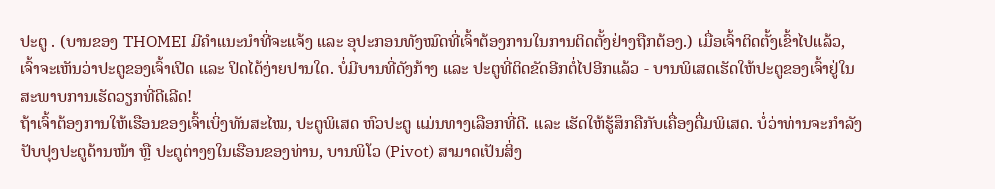ປະຕູ . (ບານຂອງ THOMEI ມີຄຳແນະນຳທີ່ຈະແຈ້ງ ແລະ ອຸປະກອນທັງໝົດທີ່ເຈົ້າຕ້ອງການໃນການຕິດຕັ້ງຢ່າງຖືກຕ້ອງ.) ເມື່ອເຈົ້າຕິດຕັ້ງເຂົ້າໄປແລ້ວ, ເຈົ້າຈະເຫັນວ່າປະຕູຂອງເຈົ້າເປີດ ແລະ ປິດໄດ້ງ່າຍປານໃດ. ບໍ່ມີບານທີ່ດັງກ້າງ ແລະ ປະຕູທີ່ຕິດຂັດອີກຕໍ່ໄປອີກແລ້ວ - ບານພິເສດເຮັດໃຫ້ປະຕູຂອງເຈົ້າຢູ່ໃນສະພາບການເຮັດວຽກທີ່ດີເລີດ!
ຖ້າເຈົ້າຕ້ອງການໃຫ້ເຮືອນຂອງເຈົ້າເບິ່ງທັນສະໄໝ, ປະຕູພິເສດ ຫົວປະຕູ ແມ່ນທາງເລືອກທີ່ດີ. ແລະ ເຮັດໃຫ້ຮູ້ສຶກຄືກັບເຄື່ອງດື່ມພິເສດ. ບໍ່ວ່າທ່ານຈະກໍາລັງປັບປຸງປະຕູດ້ານໜ້າ ຫຼື ປະຕູຕ່າງໆໃນເຮືອນຂອງທ່ານ, ບານພິໂວ (Pivot) ສາມາດເປັນສິ່ງ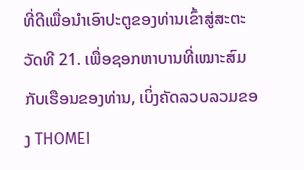ທີ່ດີເພື່ອນໍາເອົາປະຕູຂອງທ່ານເຂົ້າສູ່ສະຕະວັດທີ 21. ເພື່ອຊອກຫາບານທີ່ເໝາະສົມກັບເຮືອນຂອງທ່ານ, ເບິ່ງຄັດລວບລວມຂອງ THOMEI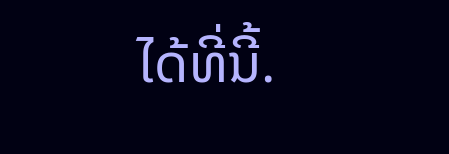ໄດ້ທີ່ນີ້.